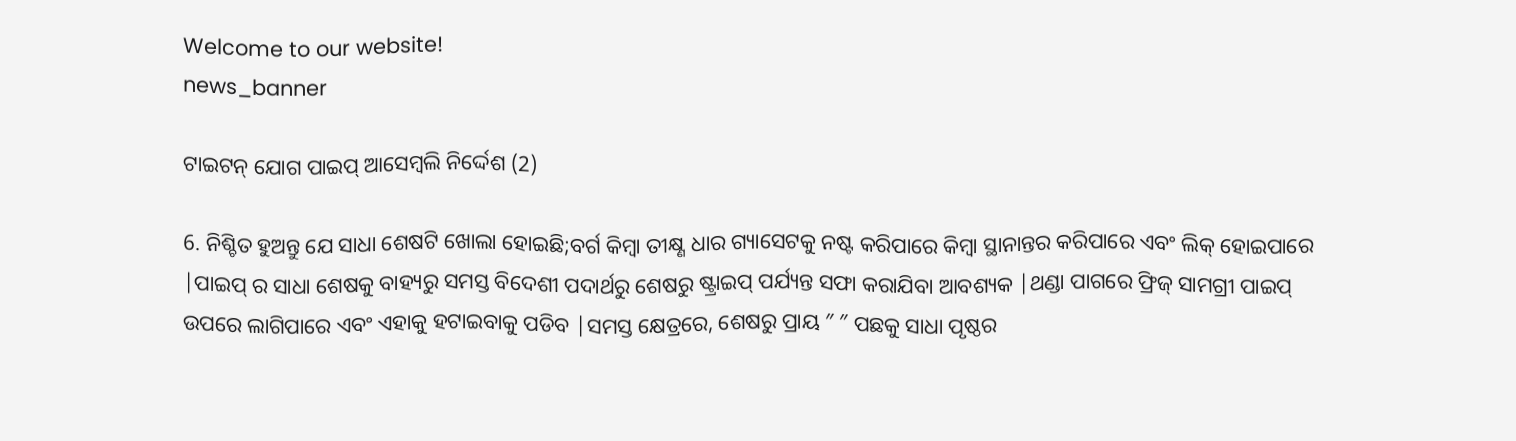Welcome to our website!
news_banner

ଟାଇଟନ୍ ଯୋଗ ପାଇପ୍ ଆସେମ୍ବଲି ନିର୍ଦ୍ଦେଶ (2)

6. ନିଶ୍ଚିତ ହୁଅନ୍ତୁ ଯେ ସାଧା ଶେଷଟି ଖୋଲା ହୋଇଛି;ବର୍ଗ କିମ୍ବା ତୀକ୍ଷ୍ଣ ଧାର ଗ୍ୟାସେଟକୁ ନଷ୍ଟ କରିପାରେ କିମ୍ବା ସ୍ଥାନାନ୍ତର କରିପାରେ ଏବଂ ଲିକ୍ ହୋଇପାରେ |ପାଇପ୍ ର ସାଧା ଶେଷକୁ ବାହ୍ୟରୁ ସମସ୍ତ ବିଦେଶୀ ପଦାର୍ଥରୁ ଶେଷରୁ ଷ୍ଟ୍ରାଇପ୍ ପର୍ଯ୍ୟନ୍ତ ସଫା କରାଯିବା ଆବଶ୍ୟକ |ଥଣ୍ଡା ପାଗରେ ଫ୍ରିଜ୍ ସାମଗ୍ରୀ ପାଇପ୍ ଉପରେ ଲାଗିପାରେ ଏବଂ ଏହାକୁ ହଟାଇବାକୁ ପଡିବ |ସମସ୍ତ କ୍ଷେତ୍ରରେ, ଶେଷରୁ ପ୍ରାୟ ″ ″ ପଛକୁ ସାଧା ପୃଷ୍ଠର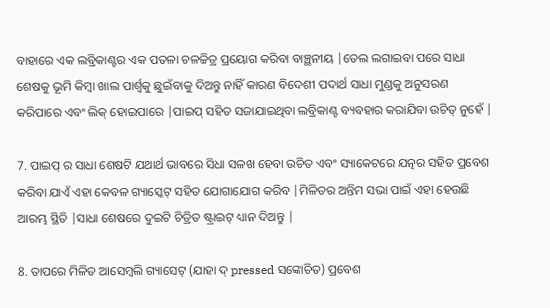ବାହାରେ ଏକ ଲବ୍ରିକାଣ୍ଟର ଏକ ପତଳା ଚଳଚ୍ଚିତ୍ର ପ୍ରୟୋଗ କରିବା ବାଞ୍ଛନୀୟ |ତେଲ ଲଗାଇବା ପରେ ସାଧା ଶେଷକୁ ଭୂମି କିମ୍ବା ଖାଲ ପାର୍ଶ୍ୱକୁ ଛୁଇଁବାକୁ ଦିଅନ୍ତୁ ନାହିଁ କାରଣ ବିଦେଶୀ ପଦାର୍ଥ ସାଧା ମୁଣ୍ଡକୁ ଅନୁସରଣ କରିପାରେ ଏବଂ ଲିକ୍ ହୋଇପାରେ |ପାଇପ୍ ସହିତ ସଜାଯାଇଥିବା ଲବ୍ରିକାଣ୍ଟ ବ୍ୟବହାର କରାଯିବା ଉଚିତ୍ ନୁହେଁ |

7. ପାଇପ୍ ର ସାଧା ଶେଷଟି ଯଥାର୍ଥ ଭାବରେ ସିଧା ସଳଖ ହେବା ଉଚିତ ଏବଂ ସ୍ୟାକେଟରେ ଯତ୍ନର ସହିତ ପ୍ରବେଶ କରିବା ଯାଏଁ ଏହା କେବଳ ଗ୍ୟାସ୍କେଟ୍ ସହିତ ଯୋଗାଯୋଗ କରିବ |ମିଳିତର ଅନ୍ତିମ ସଭା ପାଇଁ ଏହା ହେଉଛି ଆରମ୍ଭ ସ୍ଥିତି |ସାଧା ଶେଷରେ ଦୁଇଟି ଚିତ୍ରିତ ଷ୍ଟ୍ରାଇଟ୍ ଧ୍ୟାନ ଦିଅନ୍ତୁ |

8. ତାପରେ ମିଳିତ ଆସେମ୍ବଲି ଗ୍ୟାସେଟ୍ (ଯାହା ଦ୍ pressed ସଙ୍କୋଚିତ) ପ୍ରବେଶ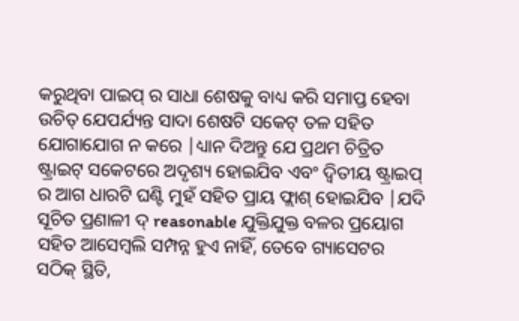କରୁଥିବା ପାଇପ୍ ର ସାଧା ଶେଷକୁ ବାଧ୍ୟ କରି ସମାପ୍ତ ହେବା ଉଚିତ୍ ଯେପର୍ଯ୍ୟନ୍ତ ସାଦା ଶେଷଟି ସକେଟ୍ ତଳ ସହିତ ଯୋଗାଯୋଗ ନ କରେ |ଧ୍ୟାନ ଦିଅନ୍ତୁ ଯେ ପ୍ରଥମ ଚିତ୍ରିତ ଷ୍ଟ୍ରାଇଟ୍ ସକେଟରେ ଅଦୃଶ୍ୟ ହୋଇଯିବ ଏବଂ ଦ୍ୱିତୀୟ ଷ୍ଟ୍ରାଇପ୍ ର ଆଗ ଧାରଟି ଘଣ୍ଟି ମୁହଁ ସହିତ ପ୍ରାୟ ଫ୍ଲାଶ୍ ହୋଇଯିବ |ଯଦି ସୂଚିତ ପ୍ରଣାଳୀ ଦ୍ reasonable ଯୁକ୍ତିଯୁକ୍ତ ବଳର ପ୍ରୟୋଗ ସହିତ ଆସେମ୍ବଲି ସମ୍ପନ୍ନ ହୁଏ ନାହିଁ, ତେବେ ଗ୍ୟାସେଟର ସଠିକ୍ ସ୍ଥିତି,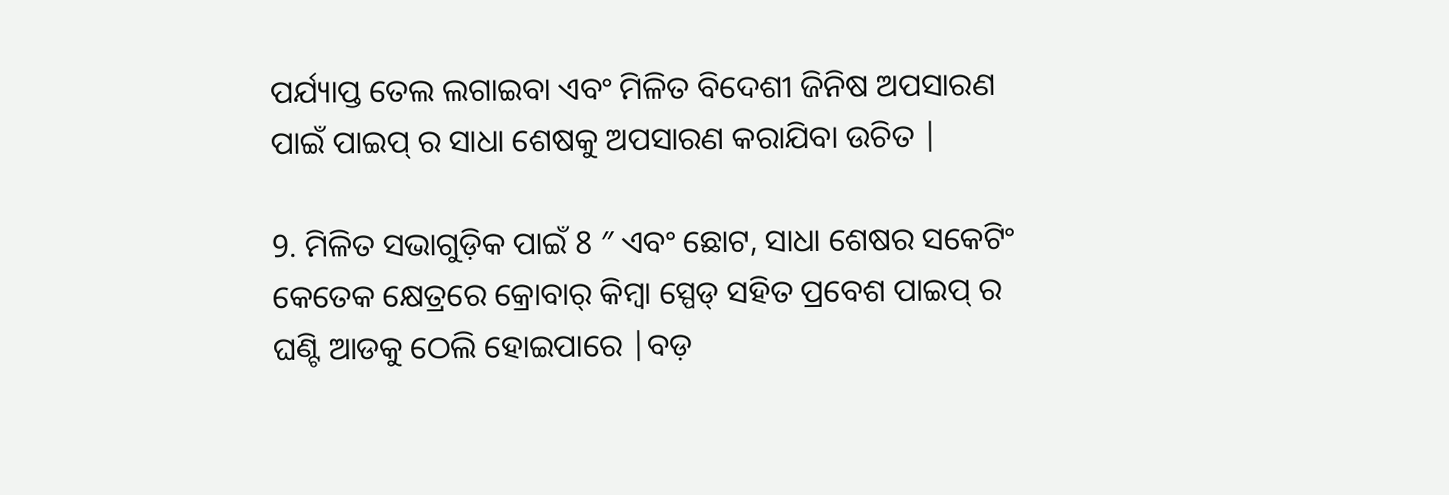ପର୍ଯ୍ୟାପ୍ତ ତେଲ ଲଗାଇବା ଏବଂ ମିଳିତ ବିଦେଶୀ ଜିନିଷ ଅପସାରଣ ପାଇଁ ପାଇପ୍ ର ସାଧା ଶେଷକୁ ଅପସାରଣ କରାଯିବା ଉଚିତ |

9. ମିଳିତ ସଭାଗୁଡ଼ିକ ପାଇଁ 8 ″ ଏବଂ ଛୋଟ, ସାଧା ଶେଷର ସକେଟିଂ କେତେକ କ୍ଷେତ୍ରରେ କ୍ରୋବାର୍ କିମ୍ବା ସ୍ପେଡ୍ ସହିତ ପ୍ରବେଶ ପାଇପ୍ ର ଘଣ୍ଟି ଆଡକୁ ଠେଲି ହୋଇପାରେ |ବଡ଼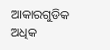ଆକାରଗୁଡିକ ଅଧିକ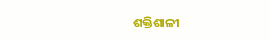ଶକ୍ତିଶାଳୀ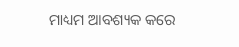ମାଧ୍ୟମ ଆବଶ୍ୟକ କରେ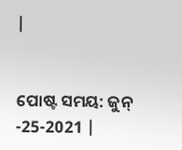|


ପୋଷ୍ଟ ସମୟ: ଜୁନ୍ -25-2021 |